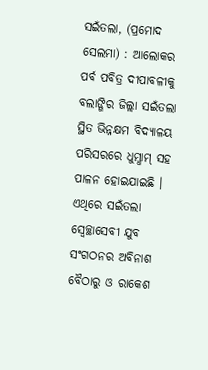ସଇଁତଲା, (ପ୍ରମୋଦ ସେଲମା) : ଆଲୋକର ପର୍ବ ପବିତ୍ର ଦୀପାବଳୀକୁ ବଲାଙ୍ଗିର ଜିଲ୍ଲା ସଇଁତଲା ସ୍ଥିତ ଭିନ୍ନକ୍ଷମ ବିଦ୍ୟାଳୟ ପରିସରରେ ଧୁମ୍ଧାମ୍ ସହ ପାଳନ ହୋଇଯାଇଛି । ଏଥିରେ ସଇଁତଲା ସ୍ୱେଚ୍ଛାସେବୀ ଯୁବ ସଂଗଠନର ଅବିନାଶ ବୈଠାରୁ ଓ ରାକେଶ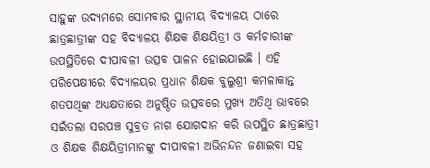ସାହୁଙ୍କ ଉଦ୍ୟମରେ ସୋମବାର ସ୍ଥାନୀୟ ବିଦ୍ୟାଳୟ ଠାରେ ଛାତ୍ରଛାତ୍ରୀଙ୍କ ସହ ବିଦ୍ୟାଳୟ ଶିକ୍ଷକ ଶିକ୍ଷୟିତ୍ରୀ ଓ କର୍ମଚାରୀଙ୍କ ଉପସ୍ଥିତିରେ ଦୀପାବଳୀ ଉତ୍ସବ ପାଳନ ହୋଇଯାଇଛି । ଏହି ପରିପେକ୍ଷୀରେ ବିଦ୍ୟାଳୟର ପ୍ରଧାନ ଶିକ୍ଷକ ବୁଲୁଶ୍ରୀ କମଳାକାନ୍ତ ଶତପଥିଙ୍କ ଅଧ୍ୟକ୍ଷତାରେ ଅନୁଷ୍ଠିତ ଉତ୍ସବରେ ମୁଖ୍ୟ ଅତିଥି ଭାବରେ ସଇଁତଲା ସରପଞ୍ଚ ସୁବ୍ରତ ନାଗ ଯୋଗଦାନ କରି ଉପସ୍ଥିତ ଛାତ୍ରଛାତ୍ରୀ ଓ ଶିକ୍ଷକ ଶିକ୍ଷୟିତ୍ରୀମାନଙ୍କୁ ଦୀପାବଳୀ ଅଭିନନ୍ଦନ ଜଣାଇବା ସହ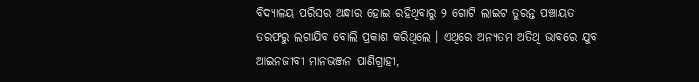ବିଦ୍ୟାଳୟ ପରିସର ଅନ୍ଧାର ହୋଇ ରହିଥିବାରୁ ୨ ଗୋଟି ଲାଇଟ ତୁରନ୍ତ ପଞ୍ଚାୟତ ତରଫରୁ ଲଗାଯିବ ବୋଲି ପ୍ରକାଶ କରିଥିଲେ । ଏଥିରେ ଅନ୍ୟତମ ଅତିଥି ଭାବରେ ଯୁବ ଆଇନଜୀବୀ ମାନଭଞ୍ଜନ ପାଣିଗ୍ରାହୀ,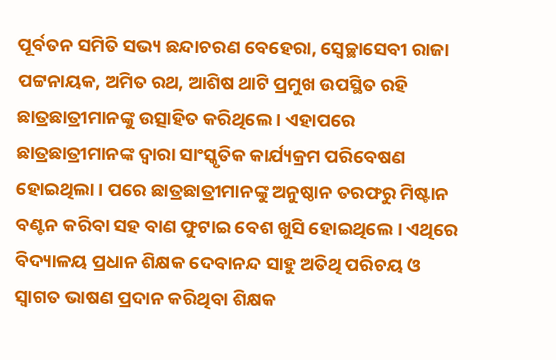ପୂର୍ବତନ ସମିତି ସଭ୍ୟ ଛନ୍ଦାଚରଣ ବେହେରା, ସ୍ୱେଚ୍ଛାସେବୀ ରାଜା ପଟ୍ଟନାୟକ, ଅମିତ ରଥ, ଆଶିଷ ଥାଟି ପ୍ରମୁଖ ଉପସ୍ଥିତ ରହି ଛାତ୍ରଛାତ୍ରୀମାନଙ୍କୁ ଉତ୍ସାହିତ କରିଥିଲେ । ଏହାପରେ ଛାତ୍ରଛାତ୍ରୀମାନଙ୍କ ଦ୍ୱାରା ସାଂସ୍କୃତିକ କାର୍ଯ୍ୟକ୍ରମ ପରିବେଷଣ ହୋଇଥିଲା । ପରେ ଛାତ୍ରଛାତ୍ରୀମାନଙ୍କୁ ଅନୁଷ୍ଠାନ ତରଫରୁ ମିଷ୍ଟାନ ବଣ୍ଟନ କରିବା ସହ ବାଣ ଫୁଟାଇ ବେଶ ଖୁସି ହୋଇଥିଲେ । ଏଥିରେ ବିଦ୍ୟାଳୟ ପ୍ରଧାନ ଶିକ୍ଷକ ଦେବାନନ୍ଦ ସାହୁ ଅତିଥି ପରିଚୟ ଓ ସ୍ୱାଗତ ଭାଷଣ ପ୍ରଦାନ କରିଥିବା ଶିକ୍ଷକ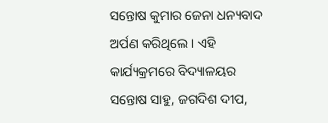ସନ୍ତୋଷ କୁମାର ଜେନା ଧନ୍ୟବାଦ ଅର୍ପଣ କରିଥିଲେ । ଏହି କାର୍ଯ୍ୟକ୍ରମରେ ବିଦ୍ୟାଳୟର ସନ୍ତୋଷ ସାହୁ, ଜଗଦିଶ ଦୀପ,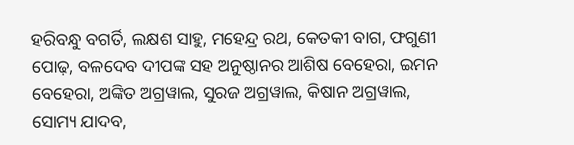ହରିବନ୍ଧୁ ବଗର୍ତି, ଲକ୍ଷଶ ସାହୁ, ମହେନ୍ଦ୍ର ରଥ, କେତକୀ ବାଗ, ଫଗୁଣୀ ପୋଢ଼, ବଳଦେବ ଦୀପଙ୍କ ସହ ଅନୁଷ୍ଠାନର ଆଶିଷ ବେହେରା, ଇମନ ବେହେରା, ଅଙ୍କିତ ଅଗ୍ରୱାଲ, ସୁରଜ ଅଗ୍ରୱାଲ, କିଷାନ ଅଗ୍ରୱାଲ, ସୋମ୍ୟ ଯାଦବ,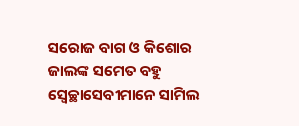ସରୋଜ ବାଗ ଓ କିଶୋର ଜାଲଙ୍କ ସମେତ ବହୁ ସ୍ୱେଚ୍ଛାସେବୀମାନେ ସାମିଲ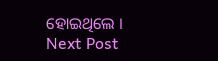ହୋଇଥିଲେ ।
Next Post